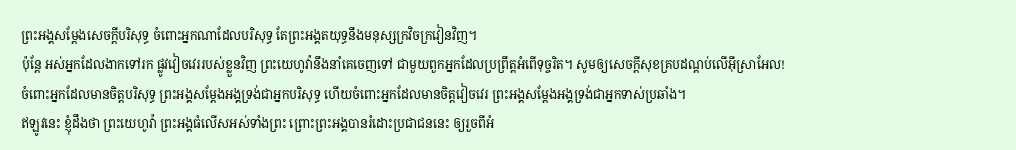ព្រះអង្គសម្ដែងសេចក្ដីបរិសុទ្ធ ចំពោះអ្នកណាដែលបរិសុទ្ធ តែព្រះអង្គតយុទ្ធនឹងមនុស្សក្រវិចក្រវៀនវិញ។
ប៉ុន្ដែ អស់អ្នកដែលងាកទៅរក ផ្លូវវៀចវេររបស់ខ្លួនវិញ ព្រះយេហូវ៉ានឹងនាំគេចេញទៅ ជាមួយពួកអ្នកដែលប្រព្រឹត្តអំពើទុច្ចរិត។ សូមឲ្យសេចក្ដីសុខគ្របដណ្ដប់លើអ៊ីស្រាអែល!
ចំពោះអ្នកដែលមានចិត្តបរិសុទ្ធ ព្រះអង្គសម្ដែងអង្គទ្រង់ជាអ្នកបរិសុទ្ធ ហើយចំពោះអ្នកដែលមានចិត្តវៀចវេរ ព្រះអង្គសម្ដែងអង្គទ្រង់ជាអ្នកទាស់ប្រឆាំង។
ឥឡូវនេះ ខ្ញុំដឹងថា ព្រះយេហូវ៉ា ព្រះអង្គធំលើសអស់ទាំងព្រះ ព្រោះព្រះអង្គបានរំដោះប្រជាជននេះ ឲ្យរួចពីអំ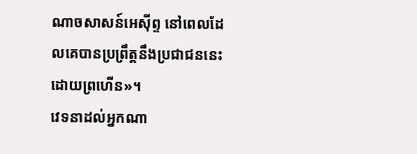ណាចសាសន៍អេស៊ីព្ទ នៅពេលដែលគេបានប្រព្រឹត្តនឹងប្រជាជននេះដោយព្រហើន»។
វេទនាដល់អ្នកណា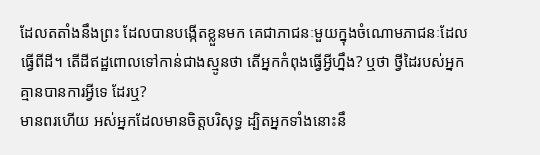ដែលតតាំងនឹងព្រះ ដែលបានបង្កើតខ្លួនមក គេជាភាជនៈមួយក្នុងចំណោមភាជនៈដែលធ្វើពីដី។ តើដីឥដ្ឋពោលទៅកាន់ជាងស្មូនថា តើអ្នកកំពុងធ្វើអ្វីហ្នឹង? ឬថា ថ្វីដៃរបស់អ្នកគ្មានបានការអ្វីទេ ដែរឬ?
មានពរហើយ អស់អ្នកដែលមានចិត្តបរិសុទ្ធ ដ្បិតអ្នកទាំងនោះនឹ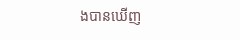ងបានឃើញ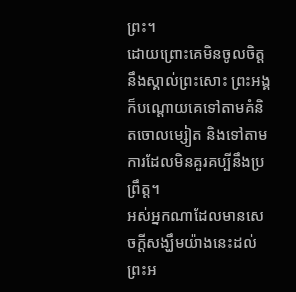ព្រះ។
ដោយព្រោះគេមិនចូលចិត្តនឹងស្គាល់ព្រះសោះ ព្រះអង្គក៏បណ្ដោយគេទៅតាមគំនិតចោលម្សៀត និងទៅតាមការដែលមិនគួរគប្បីនឹងប្រព្រឹត្ត។
អស់អ្នកណាដែលមានសេចក្ដីសង្ឃឹមយ៉ាងនេះដល់ព្រះអ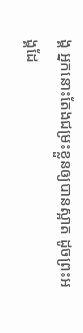ង្គ អ្នកនោះតែងជម្រះខ្លួនឲ្យបានស្អាត ដូចព្រះអង្គដែ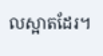លស្អាតដែរ។